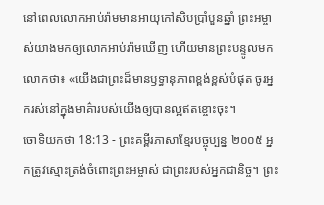នៅពេលលោកអាប់រ៉ាមមានអាយុកៅសិបប្រាំបួនឆ្នាំ ព្រះអម្ចាស់យាងមកឲ្យលោកអាប់រ៉ាមឃើញ ហើយមានព្រះបន្ទូលមកលោកថា៖ «យើងជាព្រះដ៏មានឫទ្ធានុភាពខ្ពង់ខ្ពស់បំផុត ចូរអ្នករស់នៅក្នុងមាគ៌ារបស់យើងឲ្យបានល្អឥតខ្ចោះចុះ។
ចោទិយកថា 18:13 - ព្រះគម្ពីរភាសាខ្មែរបច្ចុប្បន្ន ២០០៥ អ្នកត្រូវស្មោះត្រង់ចំពោះព្រះអម្ចាស់ ជាព្រះរបស់អ្នកជានិច្ច។ ព្រះ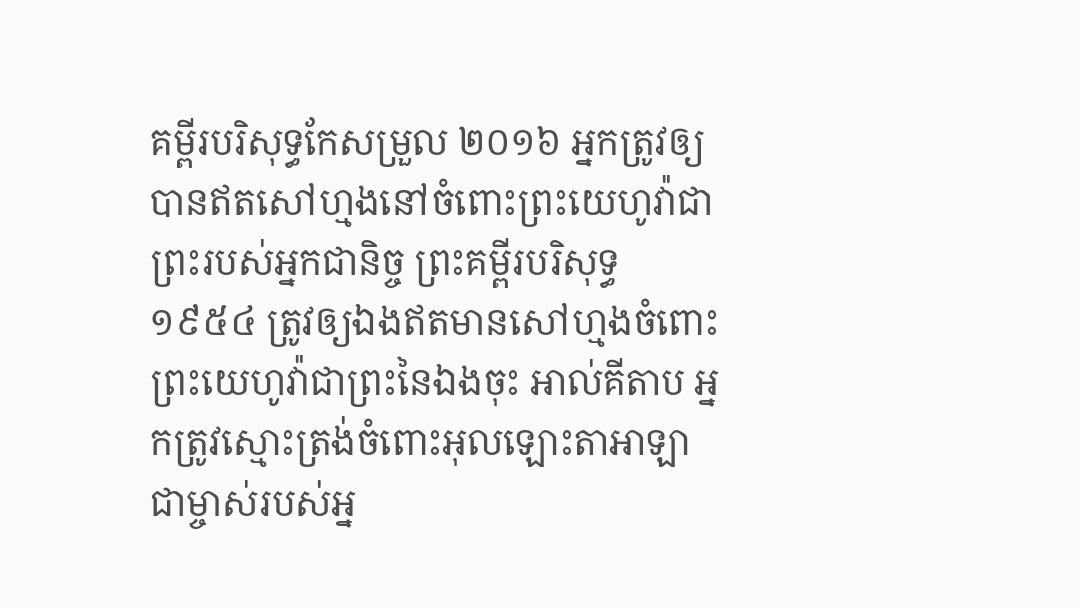គម្ពីរបរិសុទ្ធកែសម្រួល ២០១៦ អ្នកត្រូវឲ្យបានឥតសៅហ្មងនៅចំពោះព្រះយេហូវ៉ាជាព្រះរបស់អ្នកជានិច្ច ព្រះគម្ពីរបរិសុទ្ធ ១៩៥៤ ត្រូវឲ្យឯងឥតមានសៅហ្មងចំពោះព្រះយេហូវ៉ាជាព្រះនៃឯងចុះ អាល់គីតាប អ្នកត្រូវស្មោះត្រង់ចំពោះអុលឡោះតាអាឡា ជាម្ចាស់របស់អ្ន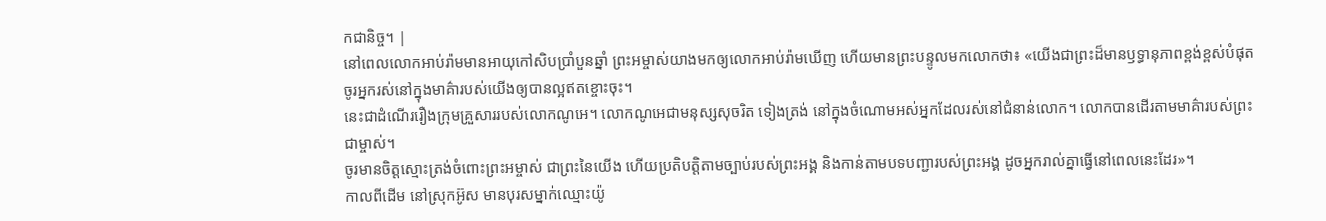កជានិច្ច។ |
នៅពេលលោកអាប់រ៉ាមមានអាយុកៅសិបប្រាំបួនឆ្នាំ ព្រះអម្ចាស់យាងមកឲ្យលោកអាប់រ៉ាមឃើញ ហើយមានព្រះបន្ទូលមកលោកថា៖ «យើងជាព្រះដ៏មានឫទ្ធានុភាពខ្ពង់ខ្ពស់បំផុត ចូរអ្នករស់នៅក្នុងមាគ៌ារបស់យើងឲ្យបានល្អឥតខ្ចោះចុះ។
នេះជាដំណើររឿងក្រុមគ្រួសាររបស់លោកណូអេ។ លោកណូអេជាមនុស្សសុចរិត ទៀងត្រង់ នៅក្នុងចំណោមអស់អ្នកដែលរស់នៅជំនាន់លោក។ លោកបានដើរតាមមាគ៌ារបស់ព្រះជាម្ចាស់។
ចូរមានចិត្តស្មោះត្រង់ចំពោះព្រះអម្ចាស់ ជាព្រះនៃយើង ហើយប្រតិបត្តិតាមច្បាប់របស់ព្រះអង្គ និងកាន់តាមបទបញ្ជារបស់ព្រះអង្គ ដូចអ្នករាល់គ្នាធ្វើនៅពេលនេះដែរ»។
កាលពីដើម នៅស្រុកអ៊ូស មានបុរសម្នាក់ឈ្មោះយ៉ូ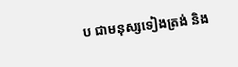ប ជាមនុស្សទៀងត្រង់ និង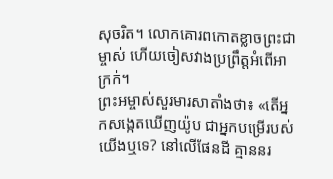សុចរិត។ លោកគោរពកោតខ្លាចព្រះជាម្ចាស់ ហើយចៀសវាងប្រព្រឹត្តអំពើអាក្រក់។
ព្រះអម្ចាស់សួរមារសាតាំងថា៖ «តើអ្នកសង្កេតឃើញយ៉ូប ជាអ្នកបម្រើរបស់យើងឬទេ? នៅលើផែនដី គ្មាននរ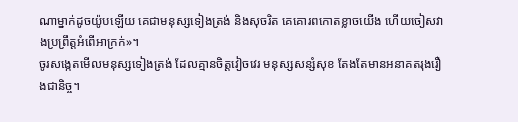ណាម្នាក់ដូចយ៉ូបឡើយ គេជាមនុស្សទៀងត្រង់ និងសុចរិត គេគោរពកោតខ្លាចយើង ហើយចៀសវាងប្រព្រឹត្តអំពើអាក្រក់»។
ចូរសង្កេតមើលមនុស្សទៀងត្រង់ ដែលគ្មានចិត្តវៀចវេរ មនុស្សសន្សំសុខ តែងតែមានអនាគតរុងរឿងជានិច្ច។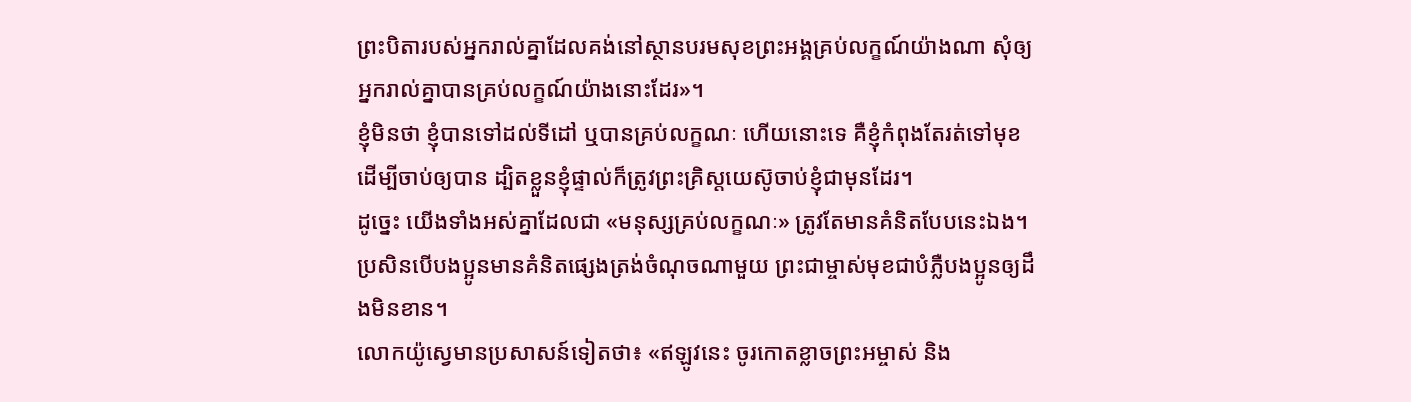ព្រះបិតារបស់អ្នករាល់គ្នាដែលគង់នៅស្ថានបរមសុខព្រះអង្គគ្រប់លក្ខណ៍យ៉ាងណា សុំឲ្យអ្នករាល់គ្នាបានគ្រប់លក្ខណ៍យ៉ាងនោះដែរ»។
ខ្ញុំមិនថា ខ្ញុំបានទៅដល់ទីដៅ ឬបានគ្រប់លក្ខណៈ ហើយនោះទេ គឺខ្ញុំកំពុងតែរត់ទៅមុខ ដើម្បីចាប់ឲ្យបាន ដ្បិតខ្លួនខ្ញុំផ្ទាល់ក៏ត្រូវព្រះគ្រិស្តយេស៊ូចាប់ខ្ញុំជាមុនដែរ។
ដូច្នេះ យើងទាំងអស់គ្នាដែលជា «មនុស្សគ្រប់លក្ខណៈ» ត្រូវតែមានគំនិតបែបនេះឯង។ ប្រសិនបើបងប្អូនមានគំនិតផ្សេងត្រង់ចំណុចណាមួយ ព្រះជាម្ចាស់មុខជាបំភ្លឺបងប្អូនឲ្យដឹងមិនខាន។
លោកយ៉ូស្វេមានប្រសាសន៍ទៀតថា៖ «ឥឡូវនេះ ចូរកោតខ្លាចព្រះអម្ចាស់ និង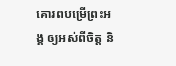គោរពបម្រើព្រះអង្គ ឲ្យអស់ពីចិត្ត និ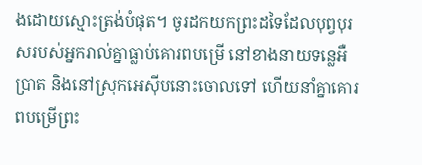ងដោយស្មោះត្រង់បំផុត។ ចូរដកយកព្រះដទៃដែលបុព្វបុរសរបស់អ្នករាល់គ្នាធ្លាប់គោរពបម្រើ នៅខាងនាយទន្លេអឺប្រាត និងនៅស្រុកអេស៊ីបនោះចោលទៅ ហើយនាំគ្នាគោរពបម្រើព្រះ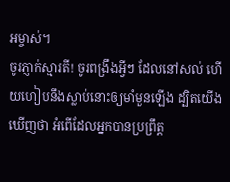អម្ចាស់។
ចូរភ្ញាក់ស្មារតី! ចូរពង្រឹងអ្វីៗ ដែលនៅសល់ ហើយហៀបនឹងស្លាប់នោះឲ្យមាំមួនឡើង ដ្បិតយើងឃើញថា អំពើដែលអ្នកបានប្រព្រឹត្ត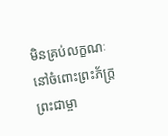មិនគ្រប់លក្ខណៈនៅចំពោះព្រះភ័ក្ត្រព្រះជាម្ចា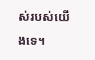ស់របស់យើងទេ។